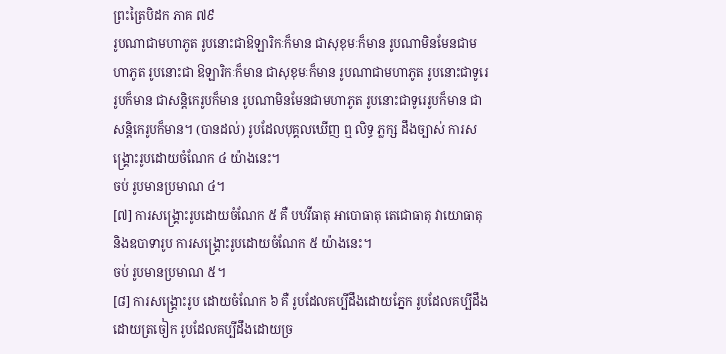ព្រះត្រៃបិដក ភាគ ៧៩
រូបណាជាមហាភូត រូបនោះជាឱឡារិកៈក៏មាន ជាសុខុមៈក៏មាន រូបណាមិនមែនជាមហាភូត រូបនោះជា ឱឡារិកៈក៏មាន ជាសុខុមៈក៏មាន រូបណាជាមហាភូត រូបនោះជាទូរេរូបក៏មាន ជាសន្តិកេរូបក៏មាន រូបណាមិនមែនជាមហាភូត រូបនោះជាទូរេរូបក៏មាន ជាសន្តិកេរូបក៏មាន។ (បានដល់) រូបដែលបុគ្គលឃើញ ឮ លិទ្ធ ភ្លក្ស ដឹងច្បាស់ ការសង្គ្រោះរូបដោយចំណែក ៤ យ៉ាងនេះ។
ចប់ រូបមានប្រមាណ ៤។
[៧] ការសង្គ្រោះរូបដោយចំណែក ៥ គឺ បឋវីធាតុ អាបោធាតុ តេជោធាតុ វាយោធាតុ និងឧបាទារូប ការសង្គ្រោះរូបដោយចំណែក ៥ យ៉ាងនេះ។
ចប់ រូបមានប្រមាណ ៥។
[៨] ការសង្គ្រោះរូប ដោយចំណែក ៦ គឺ រូបដែលគប្បីដឹងដោយភ្នែក រូបដែលគប្បីដឹងដោយត្រចៀក រូបដែលគប្បីដឹងដោយច្រ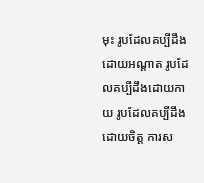មុះ រូបដែលគប្បីដឹងដោយអណ្តាត រូបដែលគប្បីដឹងដោយកាយ រូបដែលគប្បីដឹងដោយចិត្ត ការស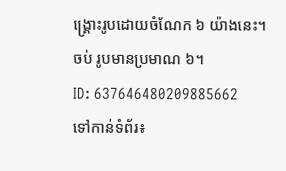ង្គ្រោះរូបដោយចំណែក ៦ យ៉ាងនេះ។
ចប់ រូបមានប្រមាណ ៦។
ID: 637646480209885662
ទៅកាន់ទំព័រ៖